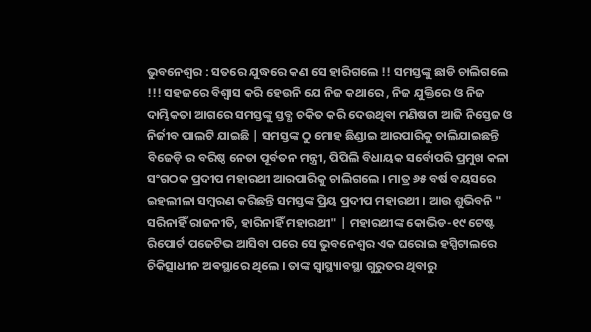ଭୁବନେଶ୍ୱର : ସତରେ ଯୁଦ୍ଧରେ କଣ ସେ ହାରିଗଲେ !! ସମସ୍ତଙ୍କୁ ଛାଡି ଚାଲିଗଲେ !!! ସହଜରେ ବିଶ୍ୱାସ କରି ହେଉନି ଯେ ନିଜ କଥାରେ , ନିଜ ଯୁକ୍ତିରେ ଓ ନିଜ ଦାମ୍ଭିକତା ଆଗରେ ସମସ୍ତଙ୍କୁ ସ୍ତବ୍ଧ ଚକିତ କରି ଦେଉଥିବା ମଣିଷଟା ଆଜି ନିସ୍ତେଜ ଓ ନିର୍ଜୀବ ପାଲଟି ଯାଇଛି | ସମସ୍ତଙ୍କ ଠୁ ମୋହ ଛିଣ୍ଡାଇ ଆରପାରିକୁ ଚାଲିଯାଇଛନ୍ତି ବିଜେଡ଼ି ର ବରିଷ୍ଠ ନେତା ପୂର୍ବତନ ମନ୍ତ୍ରୀ, ପିପିଲି ବିଧାୟକ ସର୍ବୋପରି ପ୍ରମୁଖ କଳା ସଂଗଠକ ପ୍ରଦୀପ ମହାରଥୀ ଆରପାରିକୁ ଚାଲିଗଲେ । ମାତ୍ର ୬୫ ବର୍ଷ ବୟସରେ ଇହଲୀଳା ସମ୍ବରଣ କରିଛନ୍ତି ସମସ୍ତଙ୍କ ପ୍ରିୟ ପ୍ରଦୀପ ମହାରଥୀ । ଆଉ ଶୁଭିବନି " ସରିନାହିଁ ରାଜନୀତି, ହାରିନାହିଁ ମହାରଥୀ" | ମହାରଥୀଙ୍କ କୋଭିଡ-୧୯ ଟେଷ୍ଟ ରିପୋର୍ଟ ପଜେଟିଭ ଆସିବା ପରେ ସେ ଭୁବନେଶ୍ବର ଏକ ଘରୋଇ ହସ୍ପିଟାଲରେ ଚିକିତ୍ସାଧୀନ ଅଵସ୍ଥାରେ ଥିଲେ । ତାଙ୍କ ସ୍ବାସ୍ଥ୍ୟାବସ୍ଥା ଗୁରୁତର ଥିବାରୁ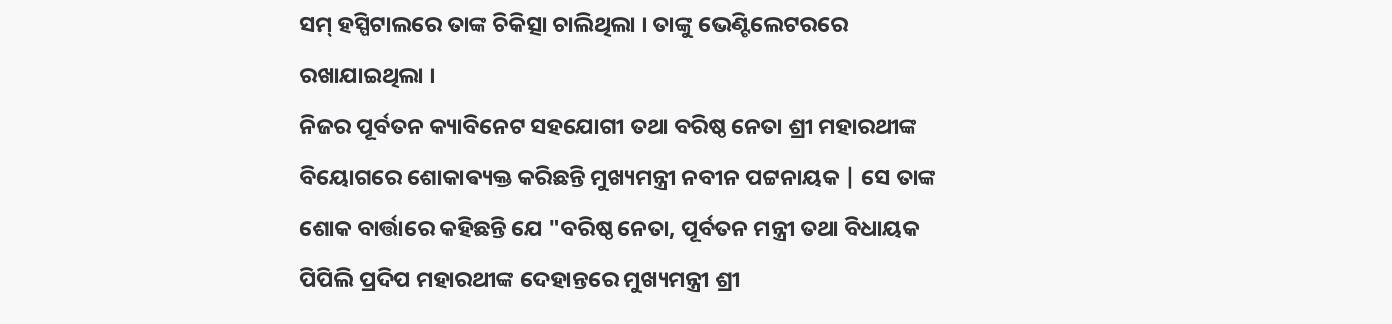ସମ୍ ହସ୍ପିଟାଲରେ ତାଙ୍କ ଚିକିତ୍ସା ଚାଲିଥିଲା । ତାଙ୍କୁ ଭେଣ୍ଟିଲେଟରରେ ରଖାଯାଇଥିଲା ।
ନିଜର ପୂର୍ବତନ କ୍ୟାବିନେଟ ସହଯୋଗୀ ତଥା ବରିଷ୍ଠ ନେତା ଶ୍ରୀ ମହାରଥୀଙ୍କ ବିୟୋଗରେ ଶୋକାଵ୍ୟକ୍ତ କରିଛନ୍ତି ମୁଖ୍ୟମନ୍ତ୍ରୀ ନବୀନ ପଟ୍ଟନାୟକ | ସେ ତାଙ୍କ ଶୋକ ବାର୍ତ୍ତାରେ କହିଛନ୍ତି ଯେ "ବରିଷ୍ଠ ନେତା, ପୂର୍ବତନ ମନ୍ତ୍ରୀ ତଥା ବିଧାୟକ ପିପିଲି ପ୍ରଦିପ ମହାରଥୀଙ୍କ ଦେହାନ୍ତରେ ମୁଖ୍ୟମନ୍ତ୍ରୀ ଶ୍ରୀ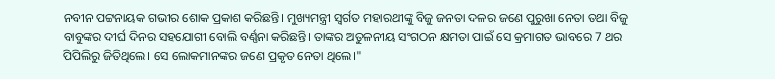ନବୀନ ପଟ୍ଟନାୟକ ଗଭୀର ଶୋକ ପ୍ରକାଶ କରିଛନ୍ତି। ମୁଖ୍ୟମନ୍ତ୍ରୀ ସ୍ବର୍ଗତ ମହାରଥୀଙ୍କୁ ବିଜୁ ଜନତା ଦଳର ଜଣେ ପୁରୁଖା ନେତା ତଥା ବିଜୁ ବାବୁଙ୍କର ଦୀର୍ଘ ଦିନର ସହଯୋଗୀ ବୋଲି ବର୍ଣ୍ଣନା କରିଛନ୍ତି। ତାଙ୍କର ଅତୁଳନୀୟ ସଂଗଠନ କ୍ଷମତା ପାଇଁ ସେ କ୍ରମାଗତ ଭାବରେ 7 ଥର ପିପିଲିରୁ ଜିତିଥିଲେ। ସେ ଲୋକମାନଙ୍କର ଜଣେ ପ୍ରକୃତ ନେତା ଥିଲେ।"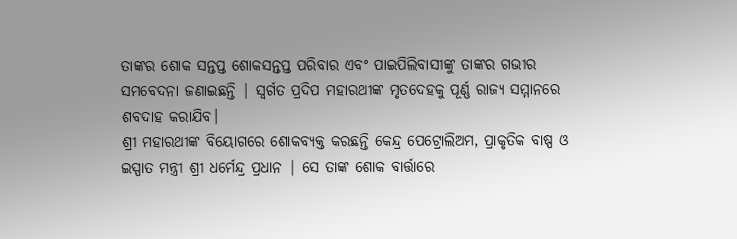ତାଙ୍କର ଶୋକ ସନ୍ତପ୍ତ ଶୋକସନ୍ତପ୍ତ ପରିବାର ଏବଂ ପାଇପିଲିବାସୀଙ୍କୁ ତାଙ୍କର ଗଭୀର ସମବେଦନା ଜଣାଇଛନ୍ତି | ସ୍ୱର୍ଗତ ପ୍ରଦିପ ମହାରଥୀଙ୍କ ମୃତଦେହକୁ ପୂର୍ଣ୍ଣ ରାଜ୍ୟ ସମ୍ମାନରେ ଶବଦାହ କରାଯିବ।
ଶ୍ରୀ ମହାରଥୀଙ୍କ ବିୟୋଗରେ ଶୋକବ୍ୟକ୍ତ କରଛନ୍ତି କେନ୍ଦ୍ର ପେଟ୍ରୋଲିଅମ, ପ୍ରାକୃତିକ ବାଷ୍ପ ଓ ଇସ୍ପାତ ମନ୍ତ୍ରୀ ଶ୍ରୀ ଧର୍ମେନ୍ଦ୍ର ପ୍ରଧାନ | ସେ ତାଙ୍କ ଶୋକ ବାର୍ତ୍ତାରେ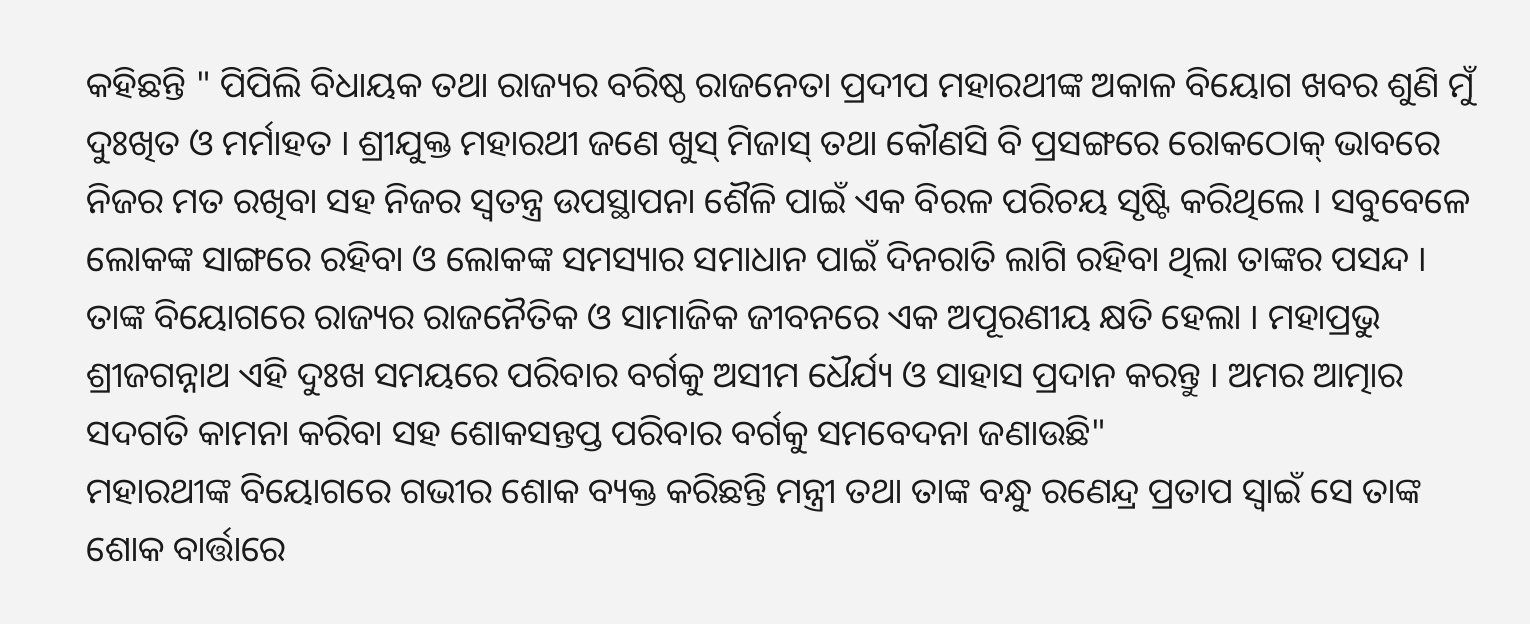କହିଛନ୍ତି " ପିପିଲି ବିଧାୟକ ତଥା ରାଜ୍ୟର ବରିଷ୍ଠ ରାଜନେତା ପ୍ରଦୀପ ମହାରଥୀଙ୍କ ଅକାଳ ବିୟୋଗ ଖବର ଶୁଣି ମୁଁ ଦୁଃଖିତ ଓ ମର୍ମାହତ । ଶ୍ରୀଯୁକ୍ତ ମହାରଥୀ ଜଣେ ଖୁସ୍ ମିଜାସ୍ ତଥା କୌଣସି ବି ପ୍ରସଙ୍ଗରେ ରୋକଠୋକ୍ ଭାବରେ ନିଜର ମତ ରଖିବା ସହ ନିଜର ସ୍ୱତନ୍ତ୍ର ଉପସ୍ଥାପନା ଶୈଳି ପାଇଁ ଏକ ବିରଳ ପରିଚୟ ସୃଷ୍ଟି କରିଥିଲେ । ସବୁବେଳେ ଲୋକଙ୍କ ସାଙ୍ଗରେ ରହିବା ଓ ଲୋକଙ୍କ ସମସ୍ୟାର ସମାଧାନ ପାଇଁ ଦିନରାତି ଲାଗି ରହିବା ଥିଲା ତାଙ୍କର ପସନ୍ଦ । ତାଙ୍କ ବିୟୋଗରେ ରାଜ୍ୟର ରାଜନୈତିକ ଓ ସାମାଜିକ ଜୀବନରେ ଏକ ଅପୂରଣୀୟ କ୍ଷତି ହେଲା । ମହାପ୍ରଭୁ ଶ୍ରୀଜଗନ୍ନାଥ ଏହି ଦୁଃଖ ସମୟରେ ପରିବାର ବର୍ଗକୁ ଅସୀମ ଧୈର୍ଯ୍ୟ ଓ ସାହାସ ପ୍ରଦାନ କରନ୍ତୁ । ଅମର ଆତ୍ମାର ସଦଗତି କାମନା କରିବା ସହ ଶୋକସନ୍ତପ୍ତ ପରିବାର ବର୍ଗକୁ ସମବେଦନା ଜଣାଉଛି"
ମହାରଥୀଙ୍କ ବିୟୋଗରେ ଗଭୀର ଶୋକ ବ୍ୟକ୍ତ କରିଛନ୍ତି ମନ୍ତ୍ରୀ ତଥା ତାଙ୍କ ବନ୍ଧୁ ରଣେନ୍ଦ୍ର ପ୍ରତାପ ସ୍ବାଇଁ ସେ ତାଙ୍କ ଶୋକ ବାର୍ତ୍ତାରେ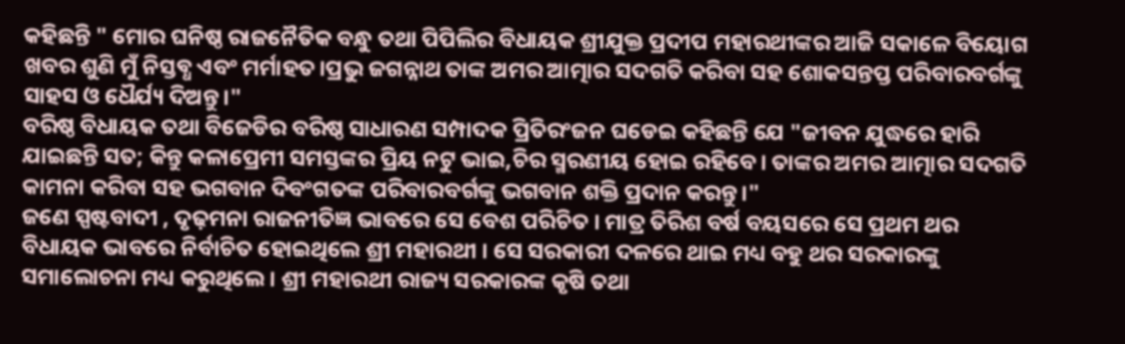କହିଛନ୍ତି " ମୋର ଘନିଷ୍ଠ ରାଜନୈତିକ ବନ୍ଧୁ ତଥା ପିପିଲିର ବିଧାୟକ ଶ୍ରୀଯୁକ୍ତ ପ୍ରଦୀପ ମହାରଥୀଙ୍କର ଆଜି ସକାଳେ ବିୟୋଗ ଖବର ଶୁଣି ମୁଁ ନିସ୍ତବ୍ଧ ଏବଂ ମର୍ମାହତ।ପ୍ରଭୁ ଜଗନ୍ନାଥ ତାଙ୍କ ଅମର ଆତ୍ମାର ସଦଗତି କରିବା ସହ ଶୋକସନ୍ତପ୍ତ ପରିବାରବର୍ଗଙ୍କୁ ସାହସ ଓ ଧୈର୍ଯ୍ୟ ଦିଅନ୍ତୁ।"
ବରିଷ୍ଠ ବିଧାୟକ ତଥା ବିଜେଡିର ବରିଷ୍ଠ ସାଧାରଣ ସମ୍ପାଦକ ପ୍ରିତିରଂଜନ ଘଡେଇ କହିଛନ୍ତି ଯେ "ଜୀବନ ଯୁଦ୍ଧରେ ହାରି ଯାଇଛନ୍ତି ସତ; କିନ୍ତୁ କଳାପ୍ରେମୀ ସମସ୍ତଙ୍କର ପ୍ରିୟ ନଟୁ ଭାଇ,ଚିର ସ୍ମରଣୀୟ ହୋଇ ରହିବେ। ତାଙ୍କର ଅମର ଆତ୍ମାର ସଦଗତି କାମନା କରିବା ସହ ଭଗବାନ ଦିବଂଗତଙ୍କ ପରିବାରବର୍ଗଙ୍କୁ ଭଗବାନ ଶକ୍ତି ପ୍ରଦାନ କରନ୍ତୁ।"
ଜଣେ ସ୍ପଷ୍ଟବାଦୀ , ଦୃଢ଼ମନା ରାଜନୀତିଜ୍ଞ ଭାବରେ ସେ ବେଶ ପରିଚିତ । ମାତ୍ର ତିରିଶ ବର୍ଷ ବୟସରେ ସେ ପ୍ରଥମ ଥର ବିଧାୟକ ଭାବରେ ନିର୍ବାଚିତ ହୋଇଥିଲେ ଶ୍ରୀ ମହାରଥୀ । ସେ ସରକାରୀ ଦଳରେ ଥାଇ ମଧ୍ୟ ବହୁ ଥର ସରକାରଙ୍କୁ ସମାଲୋଚନା ମଧ୍ୟ କରୁଥିଲେ । ଶ୍ରୀ ମହାରଥୀ ରାଜ୍ୟ ସରକାରଙ୍କ କୃଷି ତଥା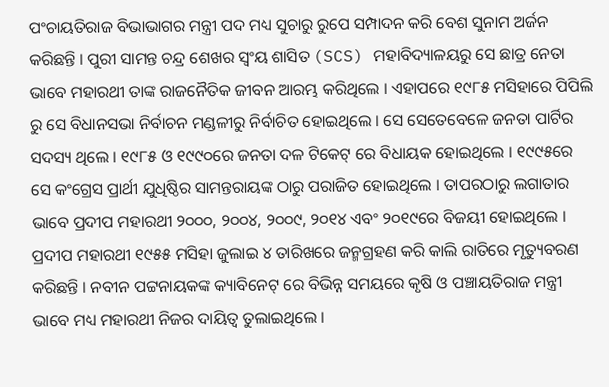ପଂଚାୟତିରାଜ ବିଭାଭାଗର ମନ୍ତ୍ରୀ ପଦ ମଧ୍ୟ ସୁଚାରୁ ରୁପେ ସମ୍ପାଦନ କରି ବେଶ ସୁନାମ ଅର୍ଜନ କରିଛନ୍ତି । ପୁରୀ ସାମନ୍ତ ଚନ୍ଦ୍ର ଶେଖର ସ୍ବଂୟ ଶାସିତ (SCS) ମହାବିଦ୍ୟାଳୟରୁ ସେ ଛାତ୍ର ନେତା ଭାବେ ମହାରଥୀ ତାଙ୍କ ରାଜନୈତିକ ଜୀବନ ଆରମ୍ଭ କରିଥିଲେ । ଏହାପରେ ୧୯୮୫ ମସିହାରେ ପିପିଲି ରୁ ସେ ବିଧାନସଭା ନିର୍ବାଚନ ମଣ୍ଡଳୀରୁ ନିର୍ବାଚିତ ହୋଇଥିଲେ । ସେ ସେତେବେଳେ ଜନତା ପାର୍ଟିର ସଦସ୍ୟ ଥିଲେ । ୧୯୮୫ ଓ ୧୯୯୦ରେ ଜନତା ଦଳ ଟିକେଟ୍ ରେ ବିଧାୟକ ହୋଇଥିଲେ । ୧୯୯୫ରେ ସେ କଂଗ୍ରେସ ପ୍ରାର୍ଥୀ ଯୁଧିଷ୍ଠିର ସାମନ୍ତରାୟଙ୍କ ଠାରୁ ପରାଜିତ ହୋଇଥିଲେ । ତାପରଠାରୁ ଲଗାତାର ଭାବେ ପ୍ରଦୀପ ମହାରଥୀ ୨୦୦୦, ୨୦୦୪, ୨୦୦୯, ୨୦୧୪ ଏବଂ ୨୦୧୯ରେ ବିଜୟୀ ହୋଇଥିଲେ । ପ୍ରଦୀପ ମହାରଥୀ ୧୯୫୫ ମସିହା ଜୁଲାଇ ୪ ତାରିଖରେ ଜନ୍ମଗ୍ରହଣ କରି କାଲି ରାତିରେ ମୃତ୍ୟୁବରଣ କରିଛନ୍ତି । ନବୀନ ପଟ୍ଟନାୟକଙ୍କ କ୍ୟାବିନେଟ୍ ରେ ବିଭିନ୍ନ ସମୟରେ କୃଷି ଓ ପଞ୍ଚାୟତିରାଜ ମନ୍ତ୍ରୀ ଭାବେ ମଧ୍ୟ ମହାରଥୀ ନିଜର ଦାୟିତ୍ବ ତୁଲାଇଥିଲେ ।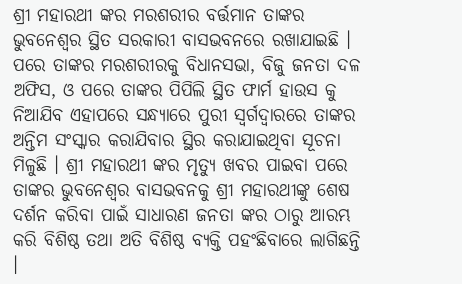ଶ୍ରୀ ମହାରଥୀ ଙ୍କର ମରଶରୀର ବର୍ତ୍ତମାନ ତାଙ୍କର ଭୁବନେଶ୍ୱର ସ୍ଥିତ ସରକାରୀ ବାସଭବନରେ ରଖାଯାଇଛି । ପରେ ତାଙ୍କର ମରଶରୀରକୁ ବିଧାନସଭା, ବିଜୁ ଜନତା ଦଳ ଅଫିସ, ଓ ପରେ ତାଙ୍କର ପିପିଲି ସ୍ଥିତ ଫାର୍ମ ହାଉସ କୁ ନିଆଯିବ ଏହାପରେ ସନ୍ଧ୍ୟାରେ ପୁରୀ ସ୍ୱର୍ଗଦ୍ୱାରରେ ତାଙ୍କର ଅନ୍ତିମ ସଂସ୍କାର କରାଯିବାର ସ୍ଥିର କରାଯାଇଥିବା ସୂଚନା ମିଳୁଛି । ଶ୍ରୀ ମହାରଥୀ ଙ୍କର ମୃତ୍ୟୁ ଖବର ପାଇବା ପରେ ତାଙ୍କର ଭୁବନେଶ୍ୱର ବାସଭବନକୁ ଶ୍ରୀ ମହାରଥୀଙ୍କୁ ଶେଷ ଦର୍ଶନ କରିବା ପାଇଁ ସାଧାରଣ ଜନତା ଙ୍କର ଠାରୁ ଆରମ୍ଭ କରି ବିଶିଷ୍ଠ ତଥା ଅତି ବିଶିଷ୍ଠ ବ୍ୟକ୍ତି ପହଂଛିବାରେ ଲାଗିଛନ୍ତି ।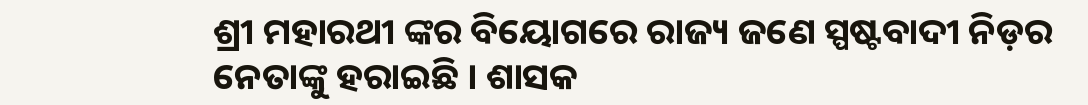ଶ୍ରୀ ମହାରଥୀ ଙ୍କର ବିୟୋଗରେ ରାଜ୍ୟ ଜଣେ ସ୍ପଷ୍ଟବାଦୀ ନିଡ଼ର ନେତାଙ୍କୁ ହରାଇଛି । ଶାସକ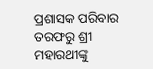ପ୍ରଶାସକ ପରିବାର ତରଫରୁ ଶ୍ରୀ ମହାରଥୀଙ୍କୁ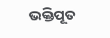ଭକ୍ତିପୂତ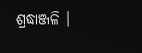ଶ୍ରଦ୍ଧାଞ୍ଜଳି ।